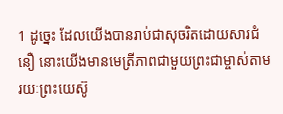1 ដូច្នេះ ដែលយើងបានរាប់ជាសុចរិតដោយសារជំនឿ នោះយើងមានមេត្រីភាពជាមួយព្រះជាម្ចាស់តាមរយៈព្រះយេស៊ូ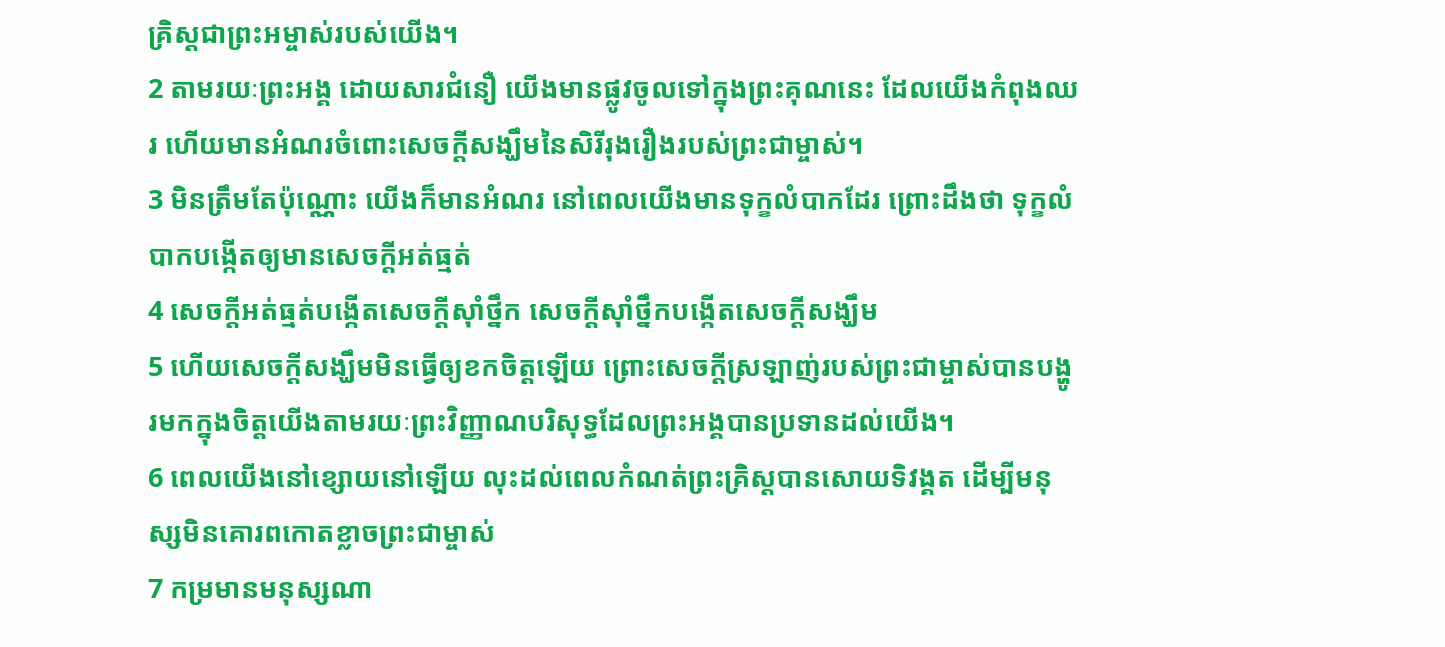គ្រិស្ដជាព្រះអម្ចាស់របស់យើង។
2 តាមរយៈព្រះអង្គ ដោយសារជំនឿ យើងមានផ្លូវចូលទៅក្នុងព្រះគុណនេះ ដែលយើងកំពុងឈរ ហើយមានអំណរចំពោះសេចក្ដីសង្ឃឹមនៃសិរីរុងរឿងរបស់ព្រះជាម្ចាស់។
3 មិនត្រឹមតែប៉ុណ្ណោះ យើងក៏មានអំណរ នៅពេលយើងមានទុក្ខលំបាកដែរ ព្រោះដឹងថា ទុក្ខលំបាកបង្កើតឲ្យមានសេចក្ដីអត់ធ្មត់
4 សេចក្ដីអត់ធ្មត់បង្កើតសេចក្ដីស៊ាំថ្នឹក សេចក្ដីស៊ាំថ្នឹកបង្កើតសេចក្ដីសង្ឃឹម
5 ហើយសេចក្ដីសង្ឃឹមមិនធ្វើឲ្យខកចិត្ដឡើយ ព្រោះសេចក្ដីស្រឡាញ់របស់ព្រះជាម្ចាស់បានបង្ហូរមកក្នុងចិត្ដយើងតាមរយៈព្រះវិញ្ញាណបរិសុទ្ធដែលព្រះអង្គបានប្រទានដល់យើង។
6 ពេលយើងនៅខ្សោយនៅឡើយ លុះដល់ពេលកំណត់ព្រះគ្រិស្ដបានសោយទិវង្គត ដើម្បីមនុស្សមិនគោរពកោតខ្លាចព្រះជាម្ចាស់
7 កម្រមានមនុស្សណា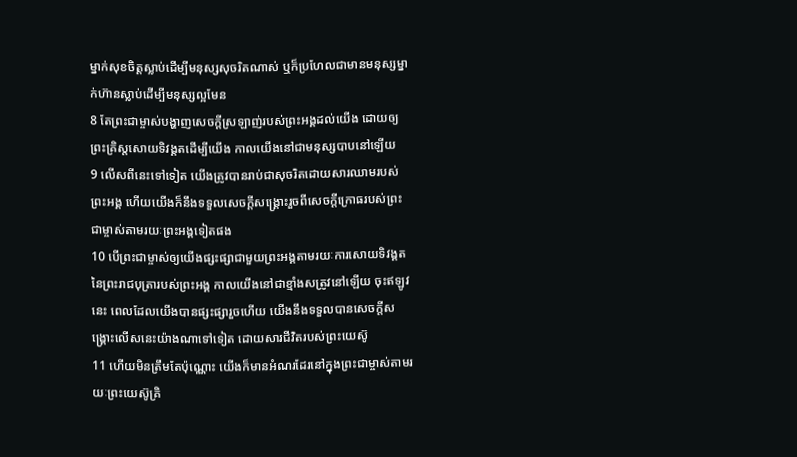ម្នាក់សុខចិត្ដស្លាប់ដើម្បីមនុស្សសុចរិតណាស់ ឬក៏ប្រហែលជាមានមនុស្សម្នាក់ហ៊ានស្លាប់ដើម្បីមនុស្សល្អមែន
8 តែព្រះជាម្ចាស់បង្ហាញសេចក្ដីស្រឡាញ់របស់ព្រះអង្គដល់យើង ដោយឲ្យព្រះគ្រិស្ដសោយទិវង្គតដើម្បីយើង កាលយើងនៅជាមនុស្សបាបនៅឡើយ
9 លើសពីនេះទៅទៀត យើងត្រូវបានរាប់ជាសុចរិតដោយសារឈាមរបស់ព្រះអង្គ ហើយយើងក៏នឹងទទួលសេចក្ដីសង្គ្រោះរួចពីសេចក្ដីក្រោធរបស់ព្រះជាម្ចាស់តាមរយៈព្រះអង្គទៀតផង
10 បើព្រះជាម្ចាស់ឲ្យយើងផ្សះផ្សាជាមួយព្រះអង្គតាមរយៈការសោយទិវង្គតនៃព្រះរាជបុត្រារបស់ព្រះអង្គ កាលយើងនៅជាខ្មាំងសត្រូវនៅឡើយ ចុះឥឡូវនេះ ពេលដែលយើងបានផ្សះផ្សារួចហើយ យើងនឹងទទួលបានសេចក្ដីសង្គ្រោះលើសនេះយ៉ាងណាទៅទៀត ដោយសារជីវិតរបស់ព្រះយេស៊ូ
11 ហើយមិនត្រឹមតែប៉ុណ្ណោះ យើងក៏មានអំណរដែរនៅក្នុងព្រះជាម្ចាស់តាមរយៈព្រះយេស៊ូគ្រិ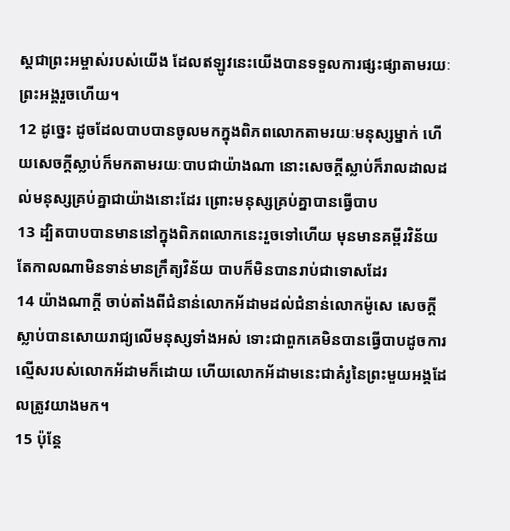ស្ដជាព្រះអម្ចាស់របស់យើង ដែលឥឡូវនេះយើងបានទទួលការផ្សះផ្សាតាមរយៈព្រះអង្គរួចហើយ។
12 ដូច្នេះ ដូចដែលបាបបានចូលមកក្នុងពិភពលោកតាមរយៈមនុស្សម្នាក់ ហើយសេចក្ដីស្លាប់ក៏មកតាមរយៈបាបជាយ៉ាងណា នោះសេចក្ដីស្លាប់ក៏រាលដាលដល់មនុស្សគ្រប់គ្នាជាយ៉ាងនោះដែរ ព្រោះមនុស្សគ្រប់គ្នាបានធ្វើបាប
13 ដ្បិតបាបបានមាននៅក្នុងពិភពលោកនេះរួចទៅហើយ មុនមានគម្ពីរវិន័យ តែកាលណាមិនទាន់មានក្រឹត្យវិន័យ បាបក៏មិនបានរាប់ជាទោសដែរ
14 យ៉ាងណាក្ដី ចាប់តាំងពីជំនាន់លោកអ័ដាមដល់ជំនាន់លោកម៉ូសេ សេចក្ដីស្លាប់បានសោយរាជ្យលើមនុស្សទាំងអស់ ទោះជាពួកគេមិនបានធ្វើបាបដូចការល្មើសរបស់លោកអ័ដាមក៏ដោយ ហើយលោកអ័ដាមនេះជាគំរូនៃព្រះមួយអង្គដែលត្រូវយាងមក។
15 ប៉ុន្ដែ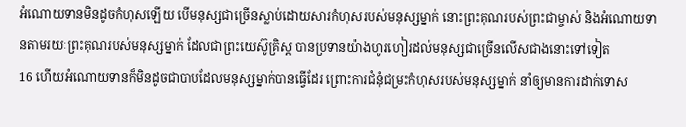អំណោយទានមិនដូចកំហុសឡើយ បើមនុស្សជាច្រើនស្លាប់ដោយសារកំហុសរបស់មនុស្សម្នាក់ នោះព្រះគុណរបស់ព្រះជាម្ចាស់ និងអំណោយទានតាមរយៈព្រះគុណរបស់មនុស្សម្នាក់ ដែលជាព្រះយេស៊ូគ្រិស្ដ បានប្រទានយ៉ាងហូរហៀរដល់មនុស្សជាច្រើនលើសជាងនោះទៅទៀត
16 ហើយអំណោយទានក៏មិនដូចជាបាបដែលមនុស្សម្នាក់បានធ្វើដែរ ព្រោះការជំនុំជម្រះកំហុសរបស់មនុស្សម្នាក់ នាំឲ្យមានការដាក់ទោស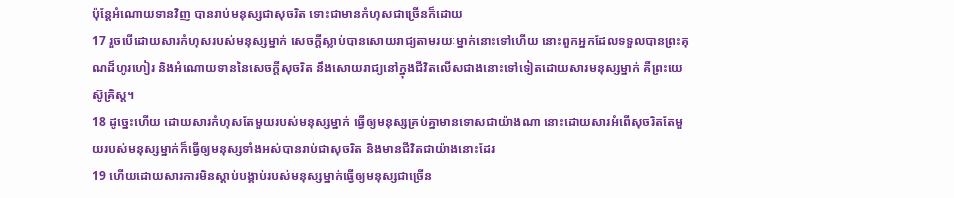ប៉ុន្ដែអំណោយទានវិញ បានរាប់មនុស្សជាសុចរិត ទោះជាមានកំហុសជាច្រើនក៏ដោយ
17 រួចបើដោយសារកំហុសរបស់មនុស្សម្នាក់ សេចក្ដីស្លាប់បានសោយរាជ្យតាមរយៈម្នាក់នោះទៅហើយ នោះពួកអ្នកដែលទទួលបានព្រះគុណដ៏ហូរហៀរ និងអំណោយទាននៃសេចក្ដីសុចរិត នឹងសោយរាជ្យនៅក្នុងជីវិតលើសជាងនោះទៅទៀតដោយសារមនុស្សម្នាក់ គឺព្រះយេស៊ូគ្រិស្ដ។
18 ដូច្នេះហើយ ដោយសារកំហុសតែមួយរបស់មនុស្សម្នាក់ ធ្វើឲ្យមនុស្សគ្រប់គ្នាមានទោសជាយ៉ាងណា នោះដោយសារអំពើសុចរិតតែមួយរបស់មនុស្សម្នាក់ក៏ធ្វើឲ្យមនុស្សទាំងអស់បានរាប់ជាសុចរិត និងមានជីវិតជាយ៉ាងនោះដែរ
19 ហើយដោយសារការមិនស្ដាប់បង្គាប់របស់មនុស្សម្នាក់ធ្វើឲ្យមនុស្សជាច្រើន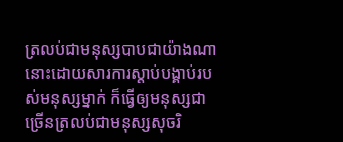ត្រលប់ជាមនុស្សបាបជាយ៉ាងណា នោះដោយសារការស្ដាប់បង្គាប់របស់មនុស្សម្នាក់ ក៏ធ្វើឲ្យមនុស្សជាច្រើនត្រលប់ជាមនុស្សសុចរិ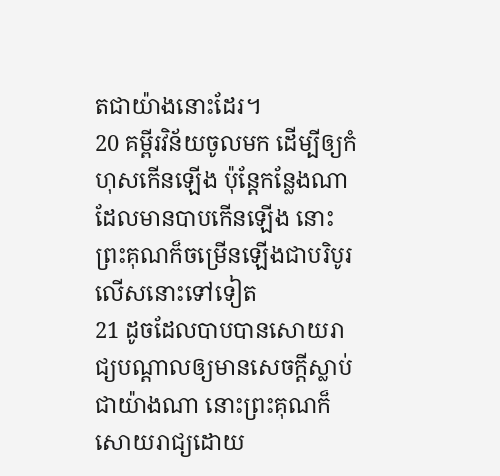តជាយ៉ាងនោះដែរ។
20 គម្ពីរវិន័យចូលមក ដើម្បីឲ្យកំហុសកើនឡើង ប៉ុន្ដែកន្លែងណាដែលមានបាបកើនឡើង នោះព្រះគុណក៏ចម្រើនឡើងជាបរិបូរលើសនោះទៅទៀត
21 ដូចដែលបាបបានសោយរាជ្យបណ្ដាលឲ្យមានសេចក្ដីស្លាប់ជាយ៉ាងណា នោះព្រះគុណក៏សោយរាជ្យដោយ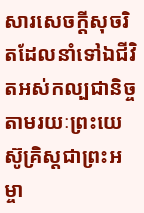សារសេចក្ដីសុចរិតដែលនាំទៅឯជីវិតអស់កល្បជានិច្ចតាមរយៈព្រះយេស៊ូគ្រិស្ដជាព្រះអម្ចា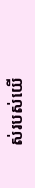ស់របស់យើ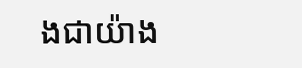ងជាយ៉ាង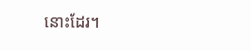នោះដែរ។